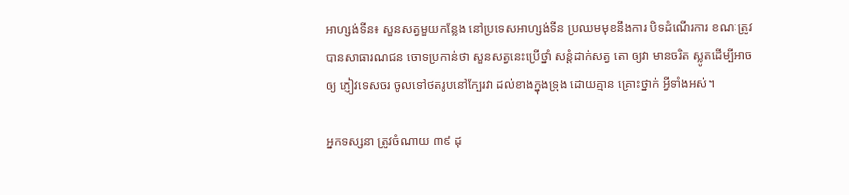អាហ្សង់ទីន៖ សួនសត្វមួយកន្លែង នៅប្រទេសអាហ្សង់ទីន ប្រឈមមុខនឹងការ បិទដំណើរការ ខណៈត្រូវ បានសាធារណជន ចោទប្រកាន់ថា សួនសត្វនេះប្រើថ្នាំ សន្តំដាក់សត្វ តោ ឲ្យវា មានចរិត ស្លូតដើម្បីអាចឲ្យ ភ្ញៀវទេសចរ ចូលទៅថតរូបនៅក្បែរវា ដល់ខាងក្នុងទ្រុង ដោយគ្មាន គ្រោះថ្នាក់ អ្វីទាំងអស់។

អ្នកទស្សនា ត្រូវចំណាយ ៣៩ ដុ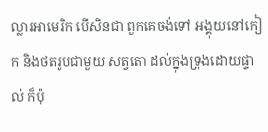ល្លារអាមេរិក បើសិនជា ពួកគេចង់ទៅ អង្គុយនៅកៀក និងថតរូបជាមួយ សត្វតោ ដល់ក្នុងទ្រុងដោយផ្ទាល់ ក៏ប៉ុ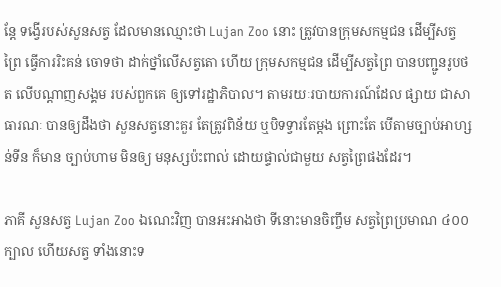ន្តែ ទង្វើរបស់សួនសត្វ ដែលមានឈ្មោះថា Lujan Zoo នោះ ត្រូវបានក្រុមសកម្មជន ដើម្បីសត្វព្រៃ ធ្វើការរិះគន់ ចោទថា ដាក់ថ្នាំលើសត្វតោ ហើយ ក្រុមសកម្មជន ដើម្បីសត្វព្រៃ បានបញ្ជូនរូបថត លើបណ្តាញសង្គម របស់ពួកគេ ឲ្យទៅរដ្ឋាភិបាល។ តាមរយៈរបាយការណ៍ដែល ផ្សាយ ជាសាធារណៈ បានឲ្យដឹងថា សួនសត្វនោះគួរ តែត្រូវពិន័យ ឬបិទទ្វារតែម្តង ព្រោះតែ បើតាមច្បាប់អាហ្សន់ទីន ក៏មាន ច្បាប់ហាម មិនឲ្យ មនុស្សប៉ះពាល់ ដោយផ្ទាល់ជាមួយ សត្វព្រៃផងដែរ។

ភាគី សួនសត្វ Lujan Zoo ឯណេះវិញ បានអះអាងថា ទីនោះមានចិញ្ចឹម សត្វព្រៃប្រមាណ ៤០០ ក្បាល ហើយសត្វ ទាំងនោះទ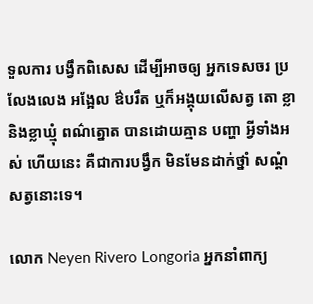ទួលការ បង្វឹកពិសេស ដើម្បីអាចឲ្យ អ្នកទេសចរ ប្រលែងលេង អង្អែល ឳបរឹត ឬក៏អង្គុយលើសត្វ តោ ខ្លា និងខ្លាឃ្មុំ ពណ៌ត្នោត បានដោយគ្មាន បញ្ហា អ្វីទាំងអស់ ហើយនេះ គឺជាការបង្វឹក មិនមែនដាក់ថ្នាំ សណ្តំសត្វនោះទេ។

លោក Neyen Rivero Longoria អ្នកនាំពាក្យ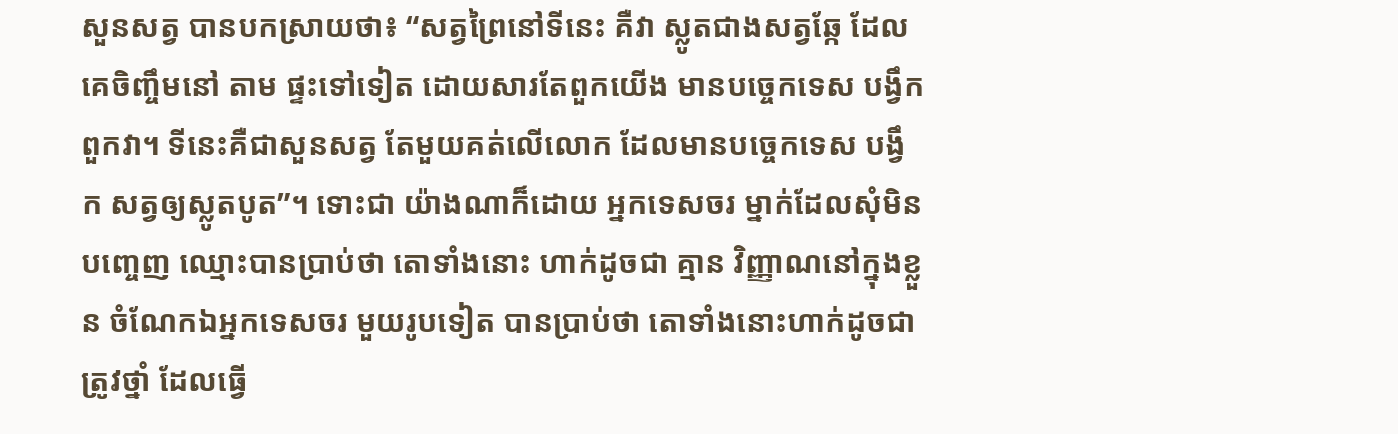សួនសត្វ បានបកស្រាយថា៖ “សត្វព្រៃនៅទីនេះ គឺវា ស្លូតជាងសត្វឆ្កែ ដែលគេចិញ្ចឹមនៅ តាម ផ្ទះទៅទៀត ដោយសារតែពួកយើង មានបច្ចេកទេស បង្វឹកពួកវា។ ទីនេះគឺជាសួនសត្វ តែមួយគត់លើលោក ដែលមានបច្ចេកទេស បង្វឹក សត្វឲ្យស្លូតបូត”។ ទោះជា យ៉ាងណាក៏ដោយ អ្នកទេសចរ ម្នាក់ដែលសុំមិនបញ្ចេញ ឈ្មោះបានប្រាប់ថា តោទាំងនោះ ហាក់ដូចជា គ្មាន វិញ្ញាណនៅក្នុងខ្លួន ចំណែកឯអ្នកទេសចរ មួយរូបទៀត បានប្រាប់ថា តោទាំងនោះហាក់ដូចជា ត្រូវថ្នាំ ដែលធ្វើ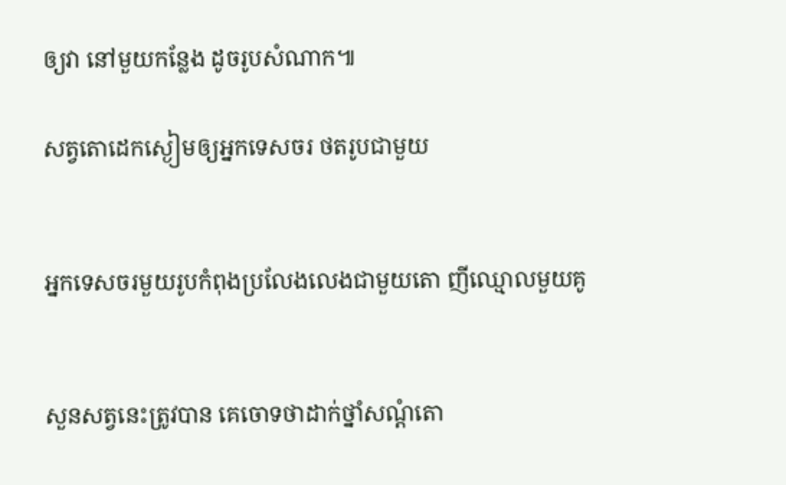ឲ្យវា នៅមួយកន្លែង ដូចរូបសំណាក៕

សត្វតោដេកស្ងៀមឲ្យអ្នកទេសចរ ថតរូបជាមួយ


អ្នកទេសចរមួយរូបកំពុងប្រលែងលេងជាមួយតោ ញីឈ្មោលមួយគូ


សួនសត្វនេះត្រូវបាន គេចោទថាដាក់ថ្នាំសណ្តំតោ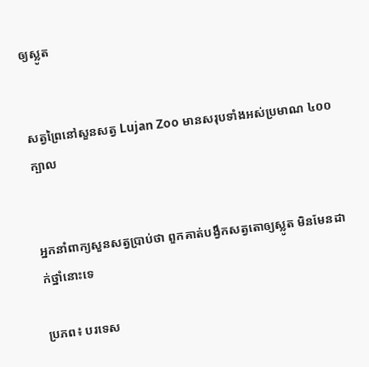ឲ្យស្លូត


សត្វព្រៃនៅសួនសត្វ Lujan Zoo មានសរុបទាំងអស់ប្រមាណ ៤០០ ក្បាល


អ្នកនាំពាក្យសួនសត្វប្រាប់ថា ពួកគាត់បង្វឹកសត្វតោឲ្យស្លូត មិនមែនដាក់ថ្នាំនោះទេ

ប្រភព៖ បរទេស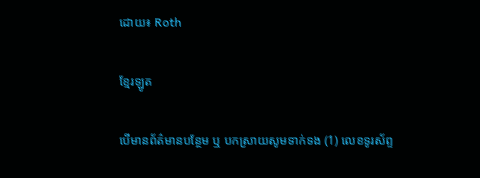ដោយ៖ Roth

ខ្មែរឡូត

បើមានព័ត៌មានបន្ថែម ឬ បកស្រាយសូមទាក់ទង (1) លេខទូរស័ព្ទ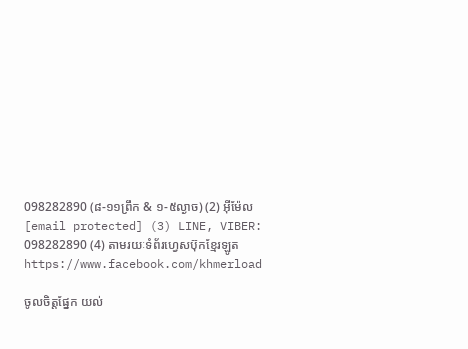098282890 (៨-១១ព្រឹក & ១-៥ល្ងាច) (2) អ៊ីម៉ែល [email protected] (3) LINE, VIBER: 098282890 (4) តាមរយៈទំព័រហ្វេសប៊ុកខ្មែរឡូត https://www.facebook.com/khmerload

ចូលចិត្តផ្នែក យល់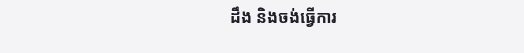ដឹង និងចង់ធ្វើការ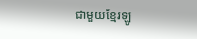ជាមួយខ្មែរឡូ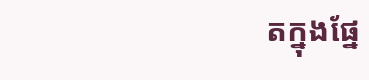តក្នុងផ្នែ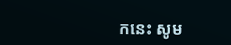កនេះ សូម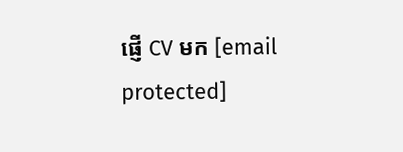ផ្ញើ CV មក [email protected]